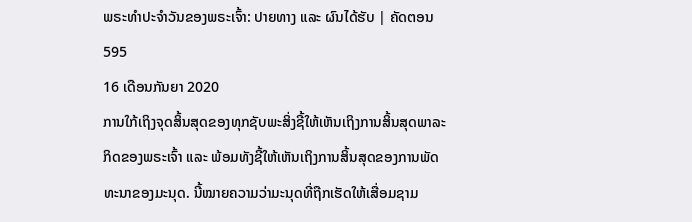ພຣະທຳປະຈຳວັນຂອງພຣະເຈົ້າ: ປາຍທາງ ແລະ ຜົນໄດ້ຮັບ | ຄັດຕອນ 595
16 ເດືອນກັນຍາ 2020
ການໃກ້ເຖິງຈຸດສິ້ນສຸດຂອງທຸກຊັບພະສິ່ງຊີ້ໃຫ້ເຫັນເຖິງການສິ້ນສຸດພາລະກິດຂອງພຣະເຈົ້າ ແລະ ພ້ອມທັງຊີ້ໃຫ້ເຫັນເຖິງການສິ້ນສຸດຂອງການພັດທະນາຂອງມະນຸດ. ນີ້ໝາຍຄວາມວ່າມະນຸດທີ່ຖືກເຮັດໃຫ້ເສື່ອມຊາມ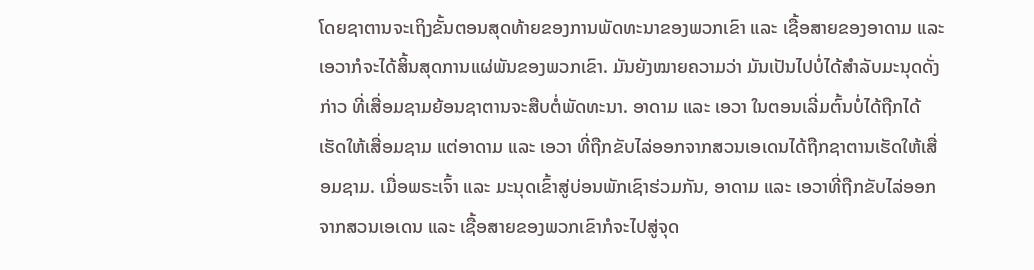ໂດຍຊາຕານຈະເຖິງຂັ້ນຕອນສຸດທ້າຍຂອງການພັດທະນາຂອງພວກເຂົາ ແລະ ເຊື້ອສາຍຂອງອາດາມ ແລະ ເອວາກໍຈະໄດ້ສິ້ນສຸດການແຜ່ພັນຂອງພວກເຂົາ. ມັນຍັງໝາຍຄວາມວ່າ ມັນເປັນໄປບໍ່ໄດ້ສໍາລັບມະນຸດດັ່ງກ່າວ ທີ່ເສື່ອມຊາມຍ້ອນຊາຕານຈະສືບຕໍ່ພັດທະນາ. ອາດາມ ແລະ ເອວາ ໃນຕອນເລີ່ມຕົ້ນບໍ່ໄດ້ຖືກໄດ້ເຮັດໃຫ້ເສື່ອມຊາມ ແຕ່ອາດາມ ແລະ ເອວາ ທີ່ຖືກຂັບໄລ່ອອກຈາກສວນເອເດນໄດ້ຖືກຊາຕານເຮັດໃຫ້ເສື່ອມຊາມ. ເມື່ອພຣະເຈົ້າ ແລະ ມະນຸດເຂົ້າສູ່ບ່ອນພັກເຊົາຮ່ວມກັນ, ອາດາມ ແລະ ເອວາທີ່ຖືກຂັບໄລ່ອອກຈາກສວນເອເດນ ແລະ ເຊື້ອສາຍຂອງພວກເຂົາກໍຈະໄປສູ່ຈຸດ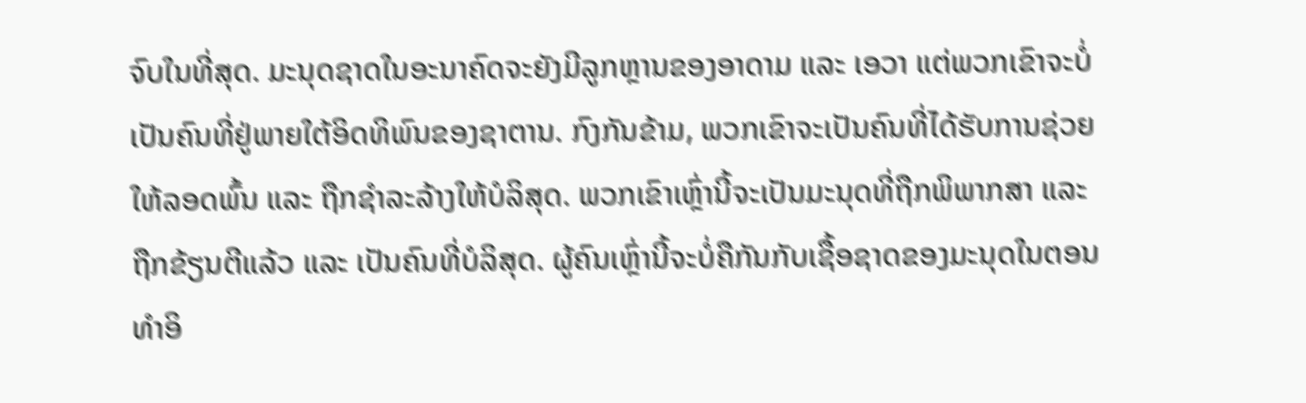ຈົບໃນທີ່ສຸດ. ມະນຸດຊາດໃນອະນາຄົດຈະຍັງມີລູກຫຼານຂອງອາດາມ ແລະ ເອວາ ແຕ່ພວກເຂົາຈະບໍ່ເປັນຄົນທີ່ຢູ່ພາຍໃຕ້ອິດທິພົນຂອງຊາຕານ. ກົງກັນຂ້າມ, ພວກເຂົາຈະເປັນຄົນທີ່ໄດ້ຮັບການຊ່ວຍໃຫ້ລອດພົ້ນ ແລະ ຖືກຊໍາລະລ້າງໃຫ້ບໍລິສຸດ. ພວກເຂົາເຫຼົ່ານີ້ຈະເປັນມະນຸດທີ່ຖືກພິພາກສາ ແລະ ຖືກຂ້ຽນຕີແລ້ວ ແລະ ເປັນຄົນທີ່ບໍລິສຸດ. ຜູ້ຄົນເຫຼົ່ານີ້ຈະບໍ່ຄືກັນກັບເຊື້ອຊາດຂອງມະນຸດໃນຕອນທຳອິ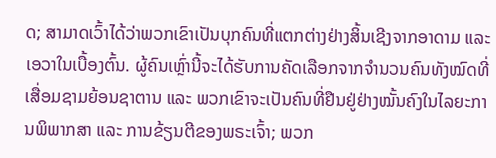ດ; ສາມາດເວົ້າໄດ້ວ່າພວກເຂົາເປັນບຸກຄົນທີ່ແຕກຕ່າງຢ່າງສິ້ນເຊີງຈາກອາດາມ ແລະ ເອວາໃນເບື້ອງຕົ້ນ. ຜູ້ຄົນເຫຼົ່ານີ້ຈະໄດ້ຮັບການຄັດເລືອກຈາກຈຳນວນຄົນທັງໝົດທີ່ເສື່ອມຊາມຍ້ອນຊາຕານ ແລະ ພວກເຂົາຈະເປັນຄົນທີ່ຢືນຢູ່ຢ່າງໝັ້ນຄົງໃນໄລຍະການພິພາກສາ ແລະ ການຂ້ຽນຕີຂອງພຣະເຈົ້າ; ພວກ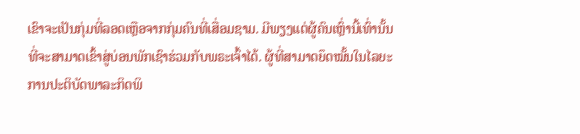ເຂົາຈະເປັນກຸ່ມທີ່ລອດເຫຼືອຈາກກຸ່ມຄົນທີ່ເສື່ອມຊາມ. ມີພຽງແຕ່ຜູ້ຄົນເຫຼົ່ານີ້ເທົ່ານັ້ນທີ່ຈະສາມາດເຂົ້າສູ່ບ່ອນພັກເຊົາຮ່ວມກັບພຣະເຈົ້າໄດ້. ຜູ້ທີ່ສາມາດຍຶດໝັ້ນໃນໄລຍະການປະຕິບັດພາລະກິດພິ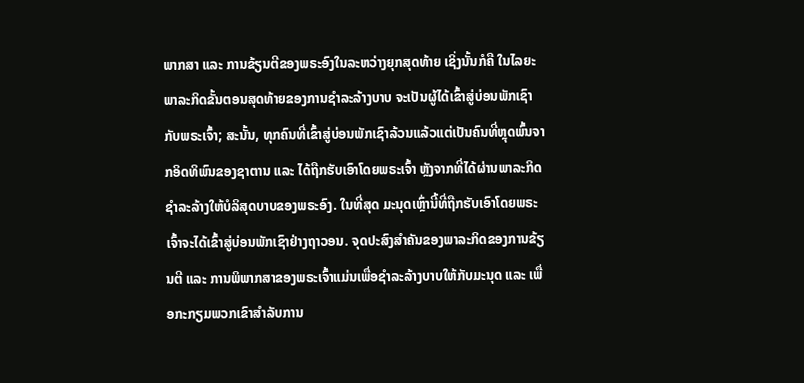ພາກສາ ແລະ ການຂ້ຽນຕີຂອງພຣະອົງໃນລະຫວ່າງຍຸກສຸດທ້າຍ ເຊິ່ງນັ້ນກໍຄື ໃນໄລຍະພາລະກິດຂັ້ນຕອນສຸດທ້າຍຂອງການຊໍາລະລ້າງບາບ ຈະເປັນຜູ້ໄດ້ເຂົ້າສູ່ບ່ອນພັກເຊົາກັບພຣະເຈົ້າ; ສະນັ້ນ, ທຸກຄົນທີ່ເຂົ້າສູ່ບ່ອນພັກເຊົາລ້ວນແລ້ວແຕ່ເປັນຄົນທີ່ຫຼຸດພົ້ນຈາກອິດທິພົນຂອງຊາຕານ ແລະ ໄດ້ຖືກຮັບເອົາໂດຍພຣະເຈົ້າ ຫຼັງຈາກທີ່ໄດ້ຜ່ານພາລະກິດຊໍາລະລ້າງໃຫ້ບໍລິສຸດບາບຂອງພຣະອົງ. ໃນທີ່ສຸດ ມະນຸດເຫຼົ່ານີ້ທີ່ຖືກຮັບເອົາໂດຍພຣະເຈົ້າຈະໄດ້ເຂົ້າສູ່ບ່ອນພັກເຊົາຢ່າງຖາວອນ. ຈຸດປະສົງສໍາຄັນຂອງພາລະກິດຂອງການຂ້ຽນຕີ ແລະ ການພິພາກສາຂອງພຣະເຈົ້າແມ່ນເພື່ອຊໍາລະລ້າງບາບໃຫ້ກັບມະນຸດ ແລະ ເພື່ອກະກຽມພວກເຂົາສໍາລັບການ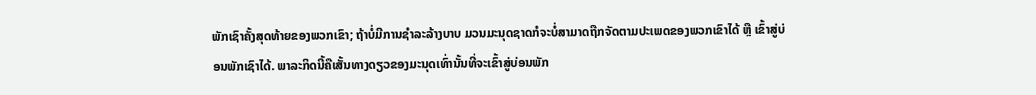ພັກເຊົາຄັ້ງສຸດທ້າຍຂອງພວກເຂົາ; ຖ້າບໍ່ມີການຊໍາລະລ້າງບາບ ມວນມະນຸດຊາດກໍຈະບໍ່ສາມາດຖືກຈັດຕາມປະເພດຂອງພວກເຂົາໄດ້ ຫຼື ເຂົ້າສູ່ບ່ອນພັກເຊົາໄດ້. ພາລະກິດນີ້ຄືເສັ້ນທາງດຽວຂອງມະນຸດເທົ່ານັ້ນທີ່ຈະເຂົ້າສູ່ບ່ອນພັກ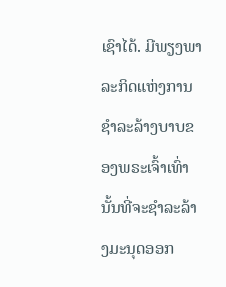ເຊົາໄດ້. ມີພຽງພາລະກິດແຫ່ງການຊໍາລະລ້າງບາບຂອງພຣະເຈົ້າເທົ່ານັ້ນທີ່ຈະຊໍາລະລ້າງມະນຸດອອກ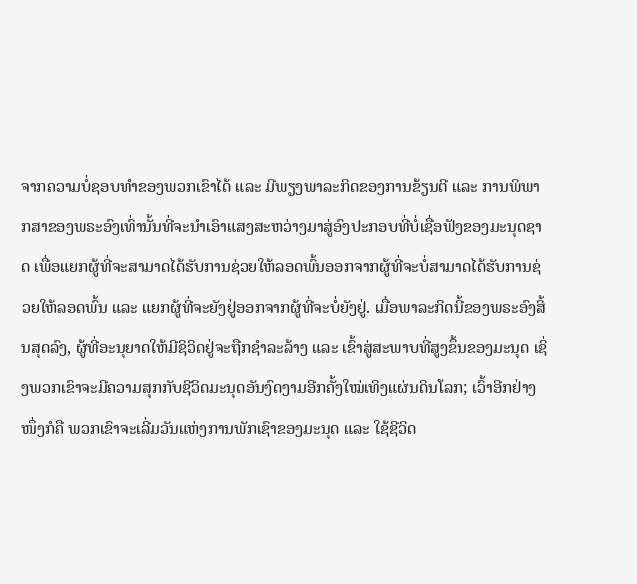ຈາກຄວາມບໍ່ຊອບທໍາຂອງພວກເຂົາໄດ້ ແລະ ມີພຽງພາລະກິດຂອງການຂ້ຽນຕີ ແລະ ການພິພາກສາຂອງພຣະອົງເທົ່ານັ້ນທີ່ຈະນໍາເອົາແສງສະຫວ່າງມາສູ່ອົງປະກອບທີ່ບໍ່ເຊື່ອຟັງຂອງມະນຸດຊາດ ເພື່ອແຍກຜູ້ທີ່ຈະສາມາດໄດ້ຮັບການຊ່ວຍໃຫ້ລອດພົ້ນອອກຈາກຜູ້ທີ່ຈະບໍ່ສາມາດໄດ້ຮັບການຊ່ວຍໃຫ້ລອດພົ້ນ ແລະ ແຍກຜູ້ທີ່ຈະຍັງຢູ່ອອກຈາກຜູ້ທີ່ຈະບໍ່ຍັງຢູ່. ເມື່ອພາລະກິດນີ້ຂອງພຣະອົງສິ້ນສຸດລົງ, ຜູ້ທີ່ອະນຸຍາດໃຫ້ມີຊິວິດຢູ່ຈະຖືກຊໍາລະລ້າງ ແລະ ເຂົ້າສູ່ສະພາບທີ່ສູງຂຶ້ນຂອງມະນຸດ ເຊິ່ງພວກເຂົາຈະມີຄວາມສຸກກັບຊີວິດມະນຸດອັນງົດງາມອີກຄັ້ງໃໝ່ເທິງແຜ່ນດິນໂລກ; ເວົ້າອີກຢ່າງໜຶ່ງກໍຄື ພວກເຂົາຈະເລີ່ມວັນແຫ່ງການພັກເຊົາຂອງມະນຸດ ແລະ ໃຊ້ຊີວິດ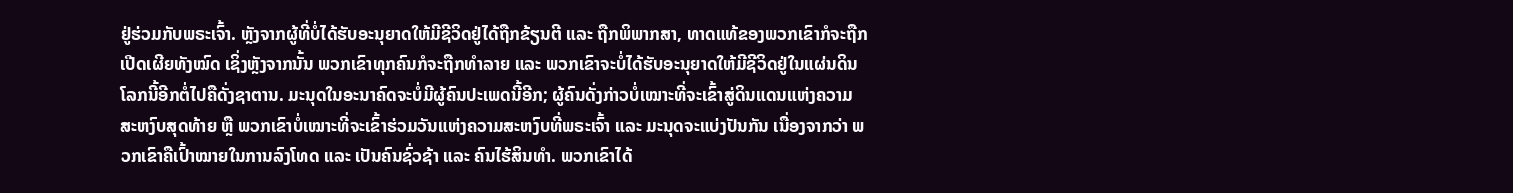ຢູ່ຮ່ວມກັບພຣະເຈົ້າ. ຫຼັງຈາກຜູ້ທີ່ບໍ່ໄດ້ຮັບອະນຸຍາດໃຫ້ມີຊີວິດຢູ່ໄດ້ຖືກຂ້ຽນຕີ ແລະ ຖືກພິພາກສາ, ທາດແທ້ຂອງພວກເຂົາກໍຈະຖືກເປີດເຜີຍທັງໝົດ ເຊິ່ງຫຼັງຈາກນັ້ນ ພວກເຂົາທຸກຄົນກໍຈະຖືກທໍາລາຍ ແລະ ພວກເຂົາຈະບໍ່ໄດ້ຮັບອະນຸຍາດໃຫ້ມີຊີວິດຢູ່ໃນແຜ່ນດິນໂລກນີ້ອີກຕໍ່ໄປຄືດັ່ງຊາຕານ. ມະນຸດໃນອະນາຄົດຈະບໍ່ມີຜູ້ຄົນປະເພດນີ້ອີກ; ຜູ້ຄົນດັ່ງກ່າວບໍ່ເໝາະທີ່ຈະເຂົ້າສູ່ດິນແດນແຫ່ງຄວາມສະຫງົບສຸດທ້າຍ ຫຼື ພວກເຂົາບໍ່ເໝາະທີ່ຈະເຂົ້າຮ່ວມວັນແຫ່ງຄວາມສະຫງົບທີ່ພຣະເຈົ້າ ແລະ ມະນຸດຈະແບ່ງປັນກັນ ເນື່ອງຈາກວ່າ ພວກເຂົາຄືເປົ້າໝາຍໃນການລົງໂທດ ແລະ ເປັນຄົນຊົ່ວຊ້າ ແລະ ຄົນໄຮ້ສິນທໍາ. ພວກເຂົາໄດ້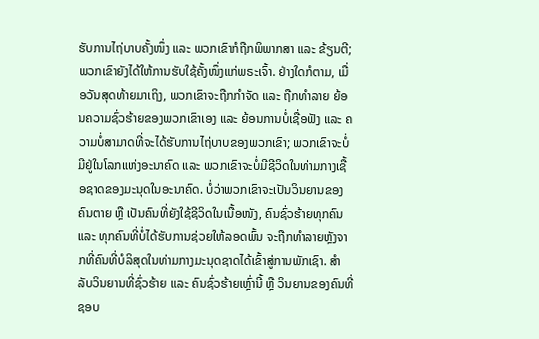ຮັບການໄຖ່ບາບຄັ້ງໜຶ່ງ ແລະ ພວກເຂົາກໍຖືກພິພາກສາ ແລະ ຂ້ຽນຕີ; ພວກເຂົາຍັງໄດ້ໃຫ້ການຮັບໃຊ້ຄັ້ງໜຶ່ງແກ່ພຣະເຈົ້າ. ຢ່າງໃດກໍຕາມ, ເມື່ອວັນສຸດທ້າຍມາເຖິງ, ພວກເຂົາຈະຖືກກໍາຈັດ ແລະ ຖືກທໍາລາຍ ຍ້ອນຄວາມຊົ່ວຮ້າຍຂອງພວກເຂົາເອງ ແລະ ຍ້ອນການບໍ່ເຊື່ອຟັງ ແລະ ຄວາມບໍ່ສາມາດທີ່ຈະໄດ້ຮັບການໄຖ່ບາບຂອງພວກເຂົາ; ພວກເຂົາຈະບໍ່ມີຢູ່ໃນໂລກແຫ່ງອະນາຄົດ ແລະ ພວກເຂົາຈະບໍ່ມີຊີວິດໃນທ່າມກາງເຊື້ອຊາດຂອງມະນຸດໃນອະນາຄົດ. ບໍ່ວ່າພວກເຂົາຈະເປັນວິນຍານຂອງຄົນຕາຍ ຫຼື ເປັນຄົນທີ່ຍັງໃຊ້ຊີວິດໃນເນື້ອໜັງ, ຄົນຊົ່ວຮ້າຍທຸກຄົນ ແລະ ທຸກຄົນທີ່ບໍ່ໄດ້ຮັບການຊ່ວຍໃຫ້ລອດພົ້ນ ຈະຖືກທໍາລາຍຫຼັງຈາກທີ່ຄົນທີ່ບໍລິສຸດໃນທ່າມກາງມະນຸດຊາດໄດ້ເຂົ້າສູ່ການພັກເຊົາ. ສໍາລັບວິນຍານທີ່ຊົ່ວຮ້າຍ ແລະ ຄົນຊົ່ວຮ້າຍເຫຼົ່ານີ້ ຫຼື ວິນຍານຂອງຄົນທີ່ຊອບ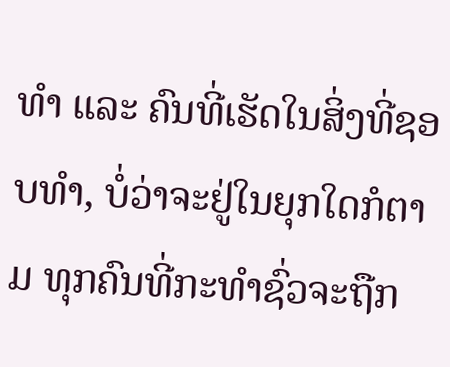ທໍາ ແລະ ຄົນທີ່ເຮັດໃນສິ່ງທີ່ຊອບທໍາ, ບໍ່ວ່າຈະຢູ່ໃນຍຸກໃດກໍຕາມ ທຸກຄົນທີ່ກະທໍາຊົ່ວຈະຖືກ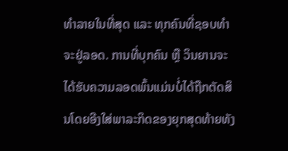ທໍາລາຍໃນທີ່ສຸດ ແລະ ທຸກຄົນທີ່ຊອບທໍາຈະຢູ່ລອດ. ການທີ່ບຸກຄົນ ຫຼື ວິນຍານຈະໄດ້ຮັບຄວາມລອດພົ້ນແມ່ນບໍ່ໄດ້ຖືກຕັດສິນໂດຍອີງໃສ່ພາລະກິດຂອງຍຸກສຸດທ້າຍທັງ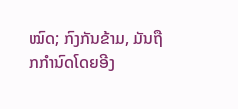ໝົດ; ກົງກັນຂ້າມ, ມັນຖືກກໍານົດໂດຍອີງ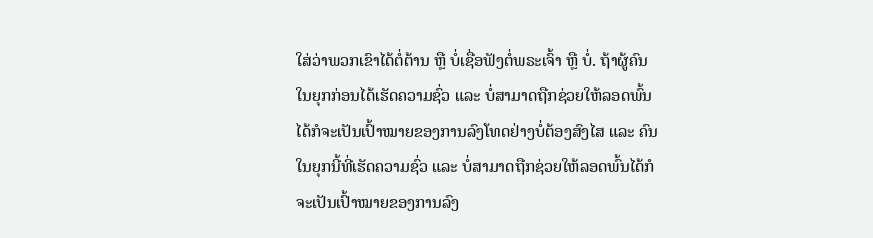ໃສ່ວ່າພວກເຂົາໄດ້ຕໍ່ຕ້ານ ຫຼື ບໍ່ເຊື່ອຟັງຕໍ່ພຣະເຈົ້າ ຫຼື ບໍ່. ຖ້າຜູ້ຄົນໃນຍຸກກ່ອນໄດ້ເຮັດຄວາມຊົ່ວ ແລະ ບໍ່ສາມາດຖືກຊ່ວຍໃຫ້ລອດພົ້ນໄດ້ກໍຈະເປັນເປົ້າໝາຍຂອງການລົງໂທດຢ່າງບໍ່ຕ້ອງສົງໄສ ແລະ ຄົນໃນຍຸກນີ້ທີ່ເຮັດຄວາມຊົ່ວ ແລະ ບໍ່ສາມາດຖືກຊ່ວຍໃຫ້ລອດພົ້ນໄດ້ກໍຈະເປັນເປົ້າໝາຍຂອງການລົງ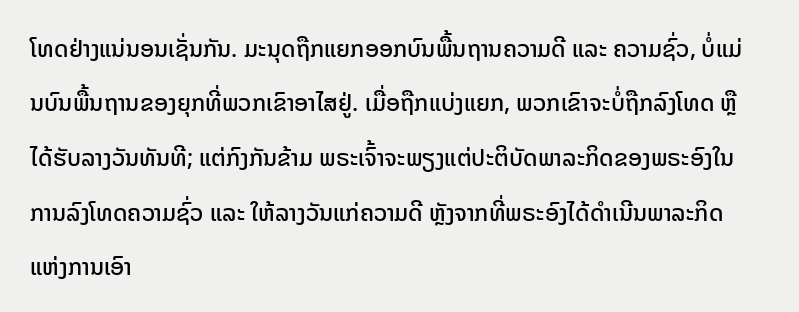ໂທດຢ່າງແນ່ນອນເຊັ່ນກັນ. ມະນຸດຖືກແຍກອອກບົນພື້ນຖານຄວາມດີ ແລະ ຄວາມຊົ່ວ, ບໍ່ແມ່ນບົນພື້ນຖານຂອງຍຸກທີ່ພວກເຂົາອາໄສຢູ່. ເມື່ອຖືກແບ່ງແຍກ, ພວກເຂົາຈະບໍ່ຖືກລົງໂທດ ຫຼື ໄດ້ຮັບລາງວັນທັນທີ; ແຕ່ກົງກັນຂ້າມ ພຣະເຈົ້າຈະພຽງແຕ່ປະຕິບັດພາລະກິດຂອງພຣະອົງໃນການລົງໂທດຄວາມຊົ່ວ ແລະ ໃຫ້ລາງວັນແກ່ຄວາມດີ ຫຼັງຈາກທີ່ພຣະອົງໄດ້ດໍາເນີນພາລະກິດແຫ່ງການເອົາ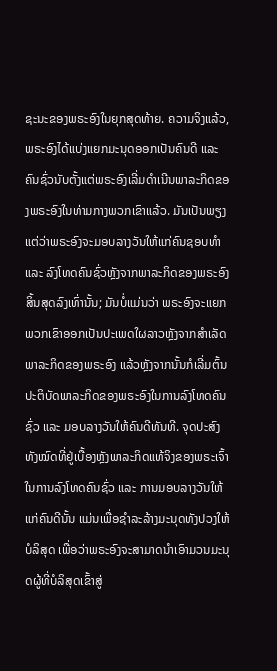ຊະນະຂອງພຣະອົງໃນຍຸກສຸດທ້າຍ. ຄວາມຈິງແລ້ວ, ພຣະອົງໄດ້ແບ່ງແຍກມະນຸດອອກເປັນຄົນດີ ແລະ ຄົນຊົ່ວນັບຕັ້ງແຕ່ພຣະອົງເລີ່ມດໍາເນີນພາລະກິດຂອງພຣະອົງໃນທ່າມກາງພວກເຂົາແລ້ວ. ມັນເປັນພຽງແຕ່ວ່າພຣະອົງຈະມອບລາງວັນໃຫ້ແກ່ຄົນຊອບທໍາ ແລະ ລົງໂທດຄົນຊົ່ວຫຼັງຈາກພາລະກິດຂອງພຣະອົງສິ້ນສຸດລົງເທົ່ານັ້ນ; ມັນບໍ່ແມ່ນວ່າ ພຣະອົງຈະແຍກພວກເຂົາອອກເປັນປະເພດໃຜລາວຫຼັງຈາກສໍາເລັດພາລະກິດຂອງພຣະອົງ ແລ້ວຫຼັງຈາກນັ້ນກໍເລີ່ມຕົ້ນປະຕິບັດພາລະກິດຂອງພຣະອົງໃນການລົງໂທດຄົນຊົ່ວ ແລະ ມອບລາງວັນໃຫ້ຄົນດີທັນທີ. ຈຸດປະສົງທັງໝົດທີ່ຢູ່ເບື້ອງຫຼັງພາລະກິດແທ້ຈິງຂອງພຣະເຈົ້າໃນການລົງໂທດຄົນຊົ່ວ ແລະ ການມອບລາງວັນໃຫ້ແກ່ຄົນດີນັ້ນ ແມ່ນເພື່ອຊໍາລະລ້າງມະນຸດທັງປວງໃຫ້ບໍລິສຸດ ເພື່ອວ່າພຣະອົງຈະສາມາດນໍາເອົາມວນມະນຸດຜູ້ທີ່ບໍລິສຸດເຂົ້າສູ່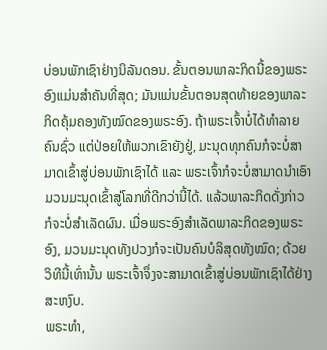ບ່ອນພັກເຊົາຢ່າງນິລັນດອນ. ຂັ້ນຕອນພາລະກິດນີ້ຂອງພຣະອົງແມ່ນສໍາຄັນທີ່ສຸດ; ມັນແມ່ນຂັ້ນຕອນສຸດທ້າຍຂອງພາລະກິດຄຸ້ມຄອງທັງໝົດຂອງພຣະອົງ. ຖ້າພຣະເຈົ້າບໍ່ໄດ້ທໍາລາຍຄົນຊົ່ວ ແຕ່ປ່ອຍໃຫ້ພວກເຂົາຍັງຢູ່, ມະນຸດທຸກຄົນກໍຈະບໍ່ສາມາດເຂົ້າສູ່ບ່ອນພັກເຊົາໄດ້ ແລະ ພຣະເຈົ້າກໍຈະບໍ່ສາມາດນໍາເອົາມວນມະນຸດເຂົ້າສູ່ໂລກທີ່ດີກວ່ານີ້ໄດ້. ແລ້ວພາລະກິດດັ່ງກ່າວກໍຈະບໍ່ສໍາເລັດຜົນ. ເມື່ອພຣະອົງສໍາເລັດພາລະກິດຂອງພຣະອົງ, ມວນມະນຸດທັງປວງກໍຈະເປັນຄົນບໍລິສຸດທັງໝົດ; ດ້ວຍວິທີນີ້ເທົ່ານັ້ນ ພຣະເຈົ້າຈຶ່ງຈະສາມາດເຂົ້າສູ່ບ່ອນພັກເຊົາໄດ້ຢ່າງສະຫງົບ.
ພຣະທຳ,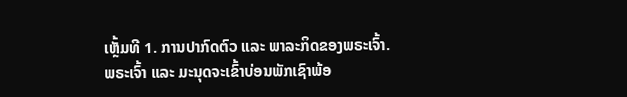ເຫຼັ້ມທີ 1. ການປາກົດຕົວ ແລະ ພາລະກິດຂອງພຣະເຈົ້າ. ພຣະເຈົ້າ ແລະ ມະນຸດຈະເຂົ້າບ່ອນພັກເຊົາພ້ອ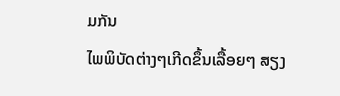ມກັນ
ໄພພິບັດຕ່າງໆເກີດຂຶ້ນເລື້ອຍໆ ສຽງ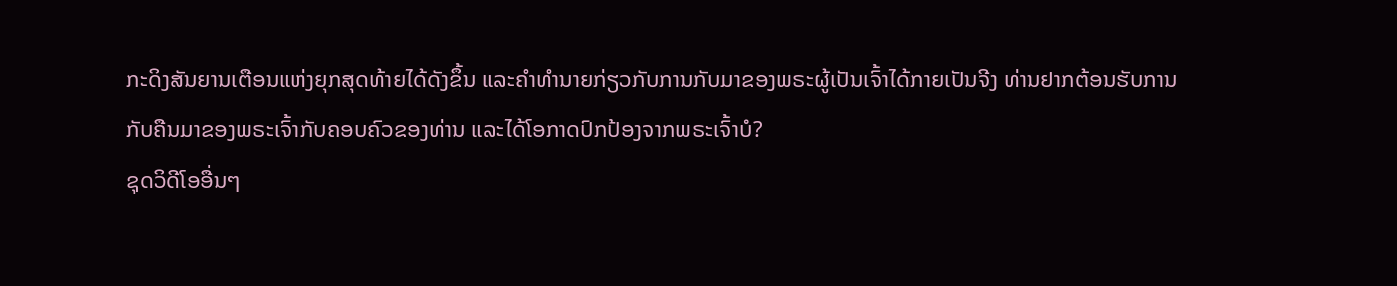ກະດິງສັນຍານເຕືອນແຫ່ງຍຸກສຸດທ້າຍໄດ້ດັງຂຶ້ນ ແລະຄໍາທໍານາຍກ່ຽວກັບການກັບມາຂອງພຣະຜູ້ເປັນເຈົ້າໄດ້ກາຍເປັນຈີງ ທ່ານຢາກຕ້ອນຮັບການກັບຄືນມາຂອງພຣະເຈົ້າກັບຄອບຄົວຂອງທ່ານ ແລະໄດ້ໂອກາດປົກປ້ອງຈາກພຣະເຈົ້າບໍ?
ຊຸດວິດີໂອອື່ນໆ